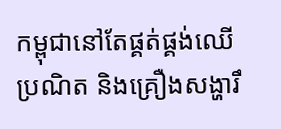កម្ពុជានៅតែផ្គត់ផ្គង់ឈើប្រណិត និងគ្រឿងសង្ហារឹ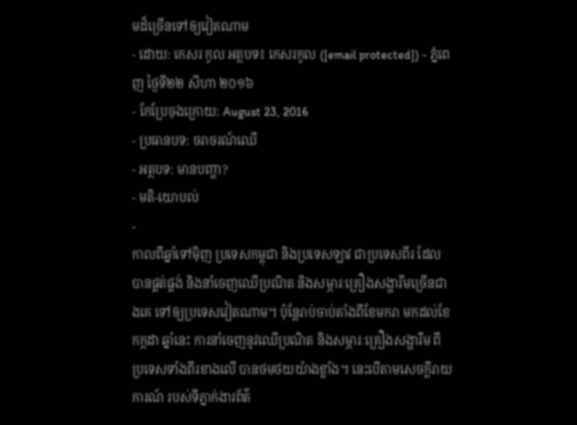មដ៏ច្រើនទៅឲ្យវៀតណាម
- ដោយ: កេសរ កូល អត្ថបទ៖ កេសរកូល ([email protected]) - ភ្នំពេញ ថ្ងៃទី២២ សីហា ២០១៦
- កែប្រែចុងក្រោយ: August 23, 2016
- ប្រធានបទ: ចរាចរណ៍ឈើ
- អត្ថបទ: មានបញ្ហា?
- មតិ-យោបល់
-
កាលពីឆ្នាំទៅម៉ិញ ប្រទេសកម្ពុជា និងប្រទេសឡាវ ជាប្រទេសពីរ ដែលបានផ្គត់ផ្គង់ និងនាំចេញឈើប្រណិត និងសម្ភារៈគ្រឿងសង្ហារឹមច្រើនជាងគេ ទៅឲ្យប្រទេសវៀតណាម។ ប៉ុន្តែរាប់ចាប់តាំងពីខែមករា មកដល់ខែកក្កដា ឆ្នាំនេះ ការនាំចេញនូវឈើប្រណិត និងសម្ភារៈគ្រឿងសង្ហារឹម ពីប្រទេសទាំងពីរខាងលើ បានថមថយយ៉ាងខ្លាំង។ នេះបើតាមសេចក្ដីរាយការណ៍ របស់ទីភ្នាក់ងារព័ត៌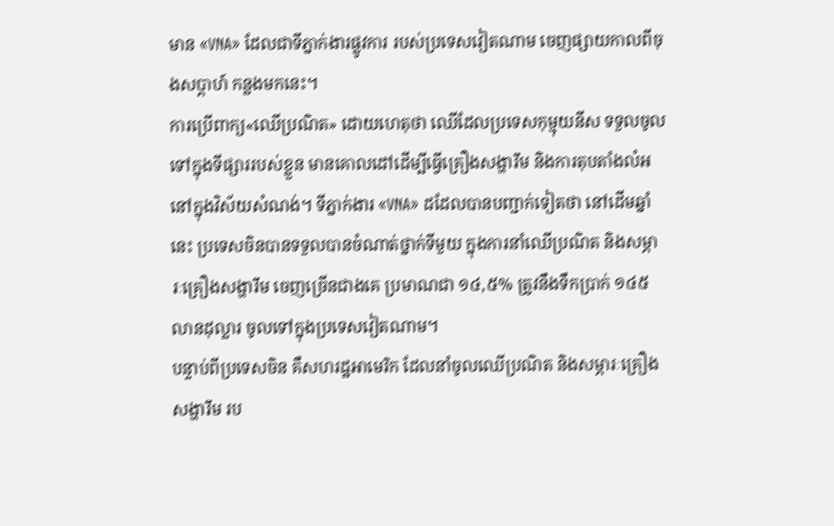មាន «VNA» ដែលជាទីភ្នាក់ងារផ្លូវការ របស់ប្រទេសវៀតណាម ចេញផ្សាយកាលពីចុងសប្ដាហ៍ កន្លងមកនេះ។
ការប្រើពាក្យ«ឈើប្រណិត» ដោយហេតុថា ឈើដែលប្រទេសកុម្មុយនីស ទទួលចូលទៅក្នុងទីផ្សាររបស់ខ្លួន មានគោលដៅដើម្បីធ្វើគ្រឿងសង្ហារឹម និងការតុបតាំងលំអ នៅក្នុងវិស័យសំណង់។ ទីភ្នាក់ងារ «VNA» ដដែលបានបញ្ជាក់ទៀតថា នៅដើមឆ្នាំនេះ ប្រទេសចិនបានទទួលបានចំណាត់ថ្នាក់ទីមួយ ក្នុងការនាំឈើប្រណិត និងសម្ភារៈគ្រឿងសង្ហារឹម ចេញច្រើនជាងគេ ប្រមាណជា ១៤,៥% ត្រូវនឹងទឹកប្រាក់ ១៤៥លានដុល្លារ ចូលទៅក្នុងប្រទេសវៀតណាម។
បន្ទាប់ពីប្រទេសចិន គឺសហរដ្ឋអាមេរិក ដែលនាំចូលឈើប្រណិត និងសម្ភារៈគ្រឿងសង្ហារឹម រប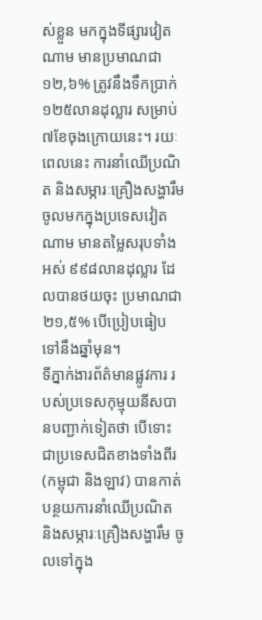ស់ខ្លួន មកក្នុងទីផ្សារវៀតណាម មានប្រមាណជា ១២,៦% ត្រូវនឹងទឹកប្រាក់ ១២៥លានដុល្លារ សម្រាប់៧ខែចុងក្រោយនេះ។ រយៈពេលនេះ ការនាំឈើប្រណិត និងសម្ភារៈគ្រឿងសង្ហារឹម ចូលមកក្នុងប្រទេសវៀតណាម មានតម្លៃសរុបទាំងអស់ ៩៩៨លានដុល្លារ ដែលបានថយចុះ ប្រមាណជា ២១,៥% បើប្រៀបធៀបទៅនឹងឆ្នាំមុន។
ទីភ្នាក់ងារព័ត៌មានផ្លូវការ របស់ប្រទេសកុម្មុយនីសបានបញ្ជាក់ទៀតថា បើទោះជាប្រទេសជិតខាងទាំងពីរ (កម្ពុជា និងឡាវ) បានកាត់បន្ថយការនាំឈើប្រណិត និងសម្ភារៈគ្រឿងសង្ហារឹម ចូលទៅក្នុង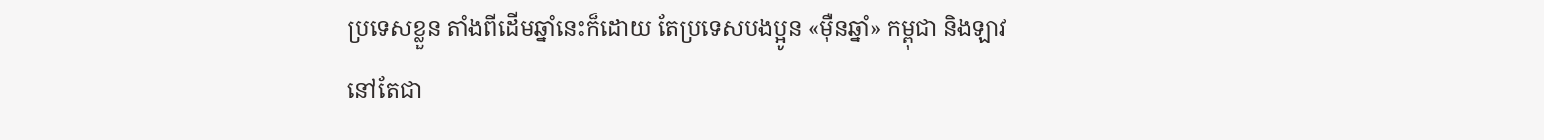ប្រទេសខ្លួន តាំងពីដើមឆ្នាំនេះក៏ដោយ តែប្រទេសបងប្អូន «ម៉ឺនឆ្នាំ» កម្ពុជា និងឡាវ នៅតែជា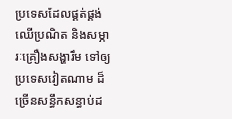ប្រទេសដែលផ្គត់ផ្គង់ឈើប្រណិត និងសម្ភារៈគ្រឿងសង្ហារឹម ទៅឲ្យប្រទេសវៀតណាម ដ៏ច្រើនសន្ធឹកសន្ធាប់ដ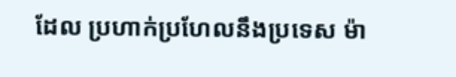ដែល ប្រហាក់ប្រហែលនឹងប្រទេស ម៉ា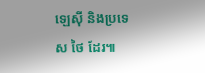ឡេស៊ី និងប្រទេស ថៃ ដែរ៕